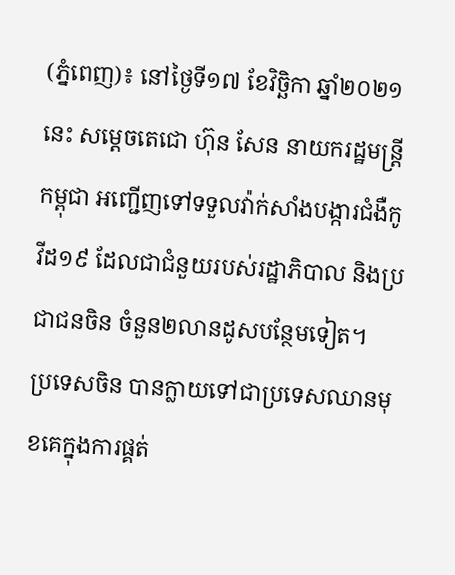(ភ្នំពេញ)៖ នៅថ្ងៃទី១៧ ខែវិច្ឆិកា ឆ្នាំ២០២១នេះ សម្តេចតេជោ ហ៊ុន សែន នាយករដ្ឋមន្ត្រីកម្ពុជា អញ្ជើញទៅទទួលវ៉ាក់សាំងបង្ការជំងឺកូវីដ១៩ ដែលជាជំនួយរបស់រដ្ឋាភិបាល និងប្រជាជនចិន ចំនួន២លានដូសបន្ថែមទៀត។
ប្រទេសចិន បានក្លាយទៅជាប្រទេសឈានមុខគេក្នុងការផ្គត់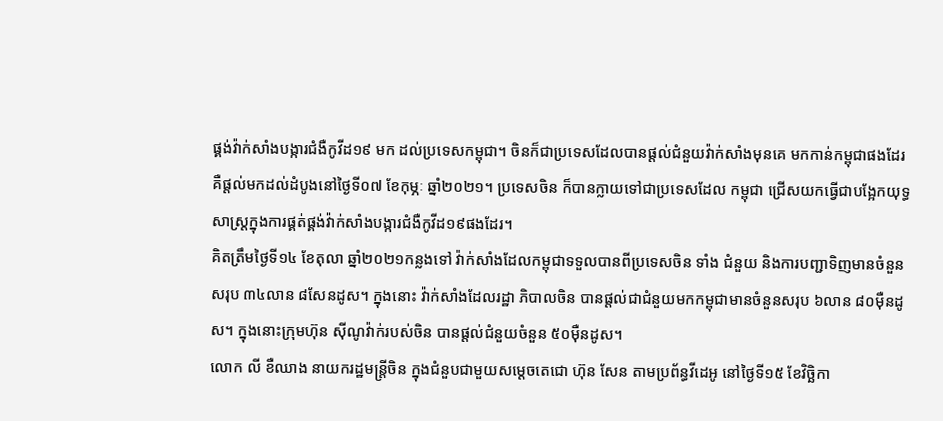ផ្គង់វ៉ាក់សាំងបង្ការជំងឺកូវីដ១៩ មក ដល់ប្រទេសកម្ពុជា។ ចិនក៏ជាប្រទេសដែលបានផ្តល់ជំនួយវ៉ាក់សាំងមុនគេ មកកាន់កម្ពុជាផងដែរ គឺផ្តល់មកដល់ដំបូងនៅថ្ងៃទី០៧ ខែកុម្ភៈ ឆ្នាំ២០២១។ ប្រទេសចិន ក៏បានក្លាយទៅជាប្រទេសដែល កម្ពុជា ជ្រើសយកធ្វើជាបង្អែកយុទ្ធសាស្ត្រក្នុងការផ្គត់ផ្គង់វ៉ាក់សាំងបង្ការជំងឺកូវីដ១៩ផងដែរ។
គិតត្រឹមថ្ងៃទី១៤ ខែតុលា ឆ្នាំ២០២១កន្លងទៅ វ៉ាក់សាំងដែលកម្ពុជាទទួលបានពីប្រទេសចិន ទាំង ជំនួយ និងការបញ្ជាទិញមានចំនួនសរុប ៣៤លាន ៨សែនដូស។ ក្នុងនោះ វ៉ាក់សាំងដែលរដ្ឋា ភិបាលចិន បានផ្តល់ជាជំនួយមកកម្ពុជាមានចំនួនសរុប ៦លាន ៨០ម៉ឺនដូស។ ក្នុងនោះក្រុមហ៊ុន ស៊ីណូវ៉ាក់របស់ចិន បានផ្តល់ជំនួយចំនួន ៥០ម៉ឺនដូស។
លោក លី ខឺឈាង នាយករដ្ឋមន្ត្រីចិន ក្នុងជំនួបជាមួយសម្តេចតេជោ ហ៊ុន សែន តាមប្រព័ន្ធវីដេអូ នៅថ្ងៃទី១៥ ខែវិច្ឆិកា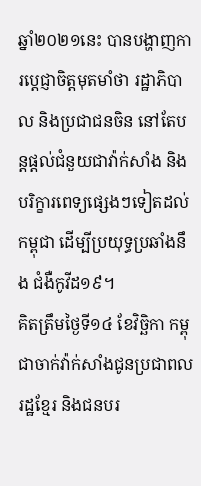ឆ្នាំ២០២១នេះ បានបង្ហាញការប្តេជ្ញាចិត្តមុតមាំថា រដ្ឋាភិបាល និងប្រជាជនចិន នៅតែបន្តផ្តល់ជំនួយជាវ៉ាក់សាំង និងបរិក្ខារពេទ្យផ្សេងៗទៀតដល់កម្ពុជា ដើម្បីប្រយុទ្ធប្រឆាំងនឹង ជំងឺកូវីដ១៩។
គិតត្រឹមថ្ងៃទី១៤ ខែវិច្ឆិកា កម្ពុជាចាក់វ៉ាក់សាំងជូនប្រជាពលរដ្ឋខ្មែរ និងជនបរ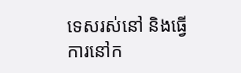ទេសរស់នៅ និងធ្វើ ការនៅក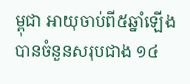ម្ពុជា អាយុចាប់ពី៥ឆ្នាំឡើង បានចំនួនសរុបជាង ១៤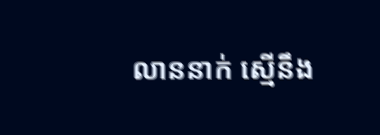លាននាក់ ស្មើនឹង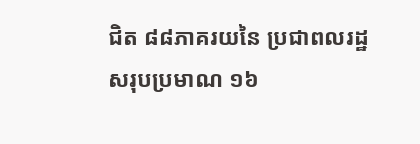ជិត ៨៨ភាគរយនៃ ប្រជាពលរដ្ឋសរុបប្រមាណ ១៦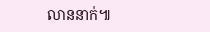លាននាក់៕